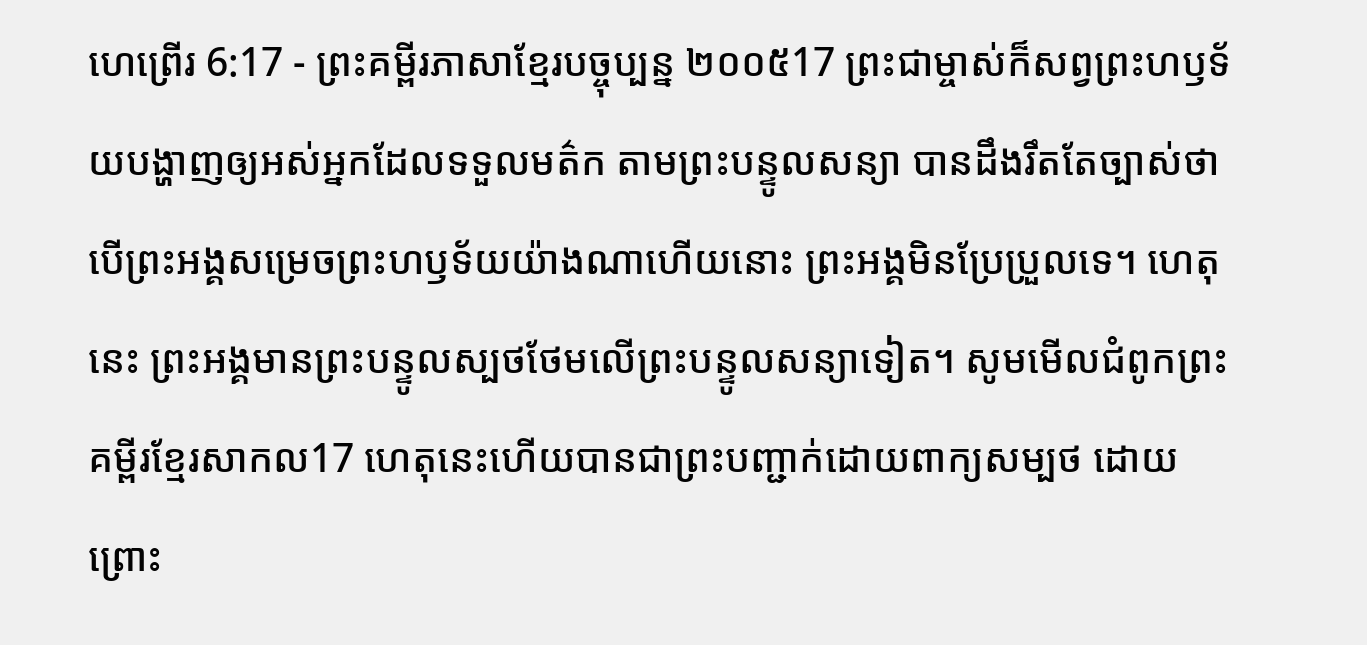ហេព្រើរ 6:17 - ព្រះគម្ពីរភាសាខ្មែរបច្ចុប្បន្ន ២០០៥17 ព្រះជាម្ចាស់ក៏សព្វព្រះហឫទ័យបង្ហាញឲ្យអស់អ្នកដែលទទួលមត៌ក តាមព្រះបន្ទូលសន្យា បានដឹងរឹតតែច្បាស់ថា បើព្រះអង្គសម្រេចព្រះហឫទ័យយ៉ាងណាហើយនោះ ព្រះអង្គមិនប្រែប្រួលទេ។ ហេតុនេះ ព្រះអង្គមានព្រះបន្ទូលស្បថថែមលើព្រះបន្ទូលសន្យាទៀត។ សូមមើលជំពូកព្រះគម្ពីរខ្មែរសាកល17 ហេតុនេះហើយបានជាព្រះបញ្ជាក់ដោយពាក្យសម្បថ ដោយព្រោះ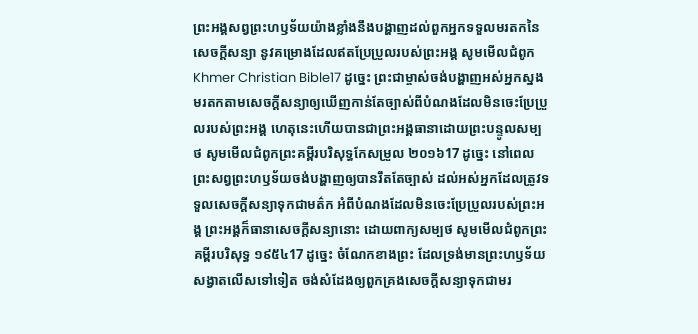ព្រះអង្គសព្វព្រះហឫទ័យយ៉ាងខ្លាំងនឹងបង្ហាញដល់ពួកអ្នកទទួលមរតកនៃសេចក្ដីសន្យា នូវគម្រោងដែលឥតប្រែប្រួលរបស់ព្រះអង្គ សូមមើលជំពូកKhmer Christian Bible17 ដូច្នេះ ព្រះជាម្ចាស់ចង់បង្ហាញអស់អ្នកស្នងមរតកតាមសេចក្ដីសន្យាឲ្យឃើញកាន់តែច្បាស់ពីបំណងដែលមិនចេះប្រែប្រួលរបស់ព្រះអង្គ ហេតុនេះហើយបានជាព្រះអង្គធានាដោយព្រះបន្ទូលសម្បថ សូមមើលជំពូកព្រះគម្ពីរបរិសុទ្ធកែសម្រួល ២០១៦17 ដូច្នេះ នៅពេលព្រះសព្វព្រះហឫទ័យចង់បង្ហាញឲ្យបានរឹតតែច្បាស់ ដល់អស់អ្នកដែលត្រូវទទួលសេចក្ដីសន្យាទុកជាមត៌ក អំពីបំណងដែលមិនចេះប្រែប្រួលរបស់ព្រះអង្គ ព្រះអង្គក៏ធានាសេចក្ដីសន្យានោះ ដោយពាក្យសម្បថ សូមមើលជំពូកព្រះគម្ពីរបរិសុទ្ធ ១៩៥៤17 ដូច្នេះ ចំណែកខាងព្រះ ដែលទ្រង់មានព្រះហឫទ័យសង្វាតលើសទៅទៀត ចង់សំដែងឲ្យពួកគ្រងសេចក្ដីសន្យាទុកជាមរ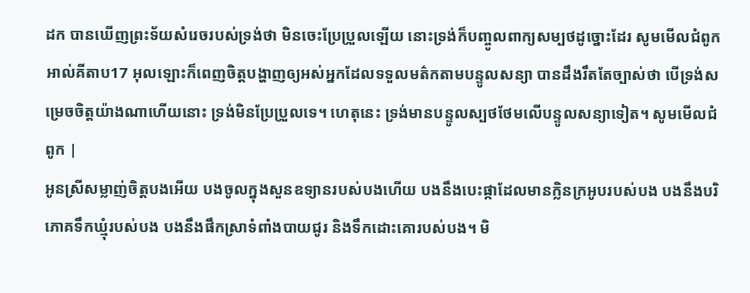ដក បានឃើញព្រះទ័យសំរេចរបស់ទ្រង់ថា មិនចេះប្រែប្រួលឡើយ នោះទ្រង់ក៏បញ្ចូលពាក្យសម្បថដូច្នោះដែរ សូមមើលជំពូកអាល់គីតាប17 អុលឡោះក៏ពេញចិត្តបង្ហាញឲ្យអស់អ្នកដែលទទួលមត៌កតាមបន្ទូលសន្យា បានដឹងរឹតតែច្បាស់ថា បើទ្រង់សម្រេចចិត្តយ៉ាងណាហើយនោះ ទ្រង់មិនប្រែប្រួលទេ។ ហេតុនេះ ទ្រង់មានបន្ទូលស្បថថែមលើបន្ទូលសន្យាទៀត។ សូមមើលជំពូក |
អូនស្រីសម្លាញ់ចិត្តបងអើយ បងចូលក្នុងសួនឧទ្យានរបស់បងហើយ បងនឹងបេះផ្កាដែលមានក្លិនក្រអូបរបស់បង បងនឹងបរិភោគទឹកឃ្មុំរបស់បង បងនឹងផឹកស្រាទំពាំងបាយជូរ និងទឹកដោះគោរបស់បង។ មិ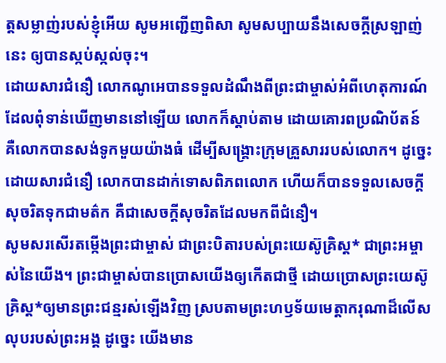ត្តសម្លាញ់របស់ខ្ញុំអើយ សូមអញ្ជើញពិសា សូមសប្បាយនឹងសេចក្ដីស្រឡាញ់នេះ ឲ្យបានស្កប់ស្កល់ចុះ។
ដោយសារជំនឿ លោកណូអេបានទទួលដំណឹងពីព្រះជាម្ចាស់អំពីហេតុការណ៍ ដែលពុំទាន់ឃើញមាននៅឡើយ លោកក៏ស្ដាប់តាម ដោយគោរពប្រណិប័តន៍ គឺលោកបានសង់ទូកមួយយ៉ាងធំ ដើម្បីសង្គ្រោះក្រុមគ្រួសាររបស់លោក។ ដូច្នេះ ដោយសារជំនឿ លោកបានដាក់ទោសពិភពលោក ហើយក៏បានទទួលសេចក្ដីសុចរិតទុកជាមត៌ក គឺជាសេចក្ដីសុចរិតដែលមកពីជំនឿ។
សូមសរសើរតម្កើងព្រះជាម្ចាស់ ជាព្រះបិតារបស់ព្រះយេស៊ូគ្រិស្ត* ជាព្រះអម្ចាស់នៃយើង។ ព្រះជាម្ចាស់បានប្រោសយើងឲ្យកើតជាថ្មី ដោយប្រោសព្រះយេស៊ូគ្រិស្ត*ឲ្យមានព្រះជន្មរស់ឡើងវិញ ស្របតាមព្រះហឫទ័យមេត្តាករុណាដ៏លើសលុបរបស់ព្រះអង្គ ដូច្នេះ យើងមាន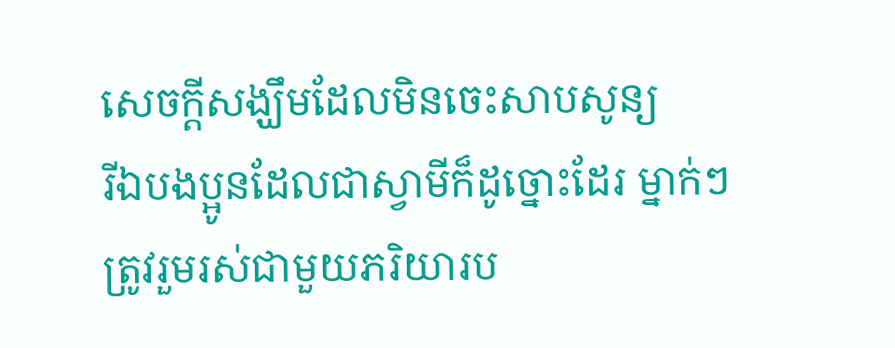សេចក្ដីសង្ឃឹមដែលមិនចេះសាបសូន្យ
រីឯបងប្អូនដែលជាស្វាមីក៏ដូច្នោះដែរ ម្នាក់ៗត្រូវរួមរស់ជាមួយភរិយារប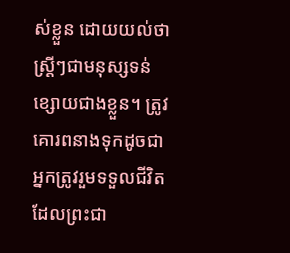ស់ខ្លួន ដោយយល់ថា ស្ត្រីៗជាមនុស្សទន់ខ្សោយជាងខ្លួន។ ត្រូវគោរពនាងទុកដូចជាអ្នកត្រូវរួមទទួលជីវិត ដែលព្រះជា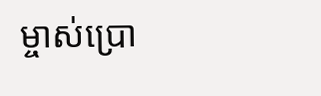ម្ចាស់ប្រោ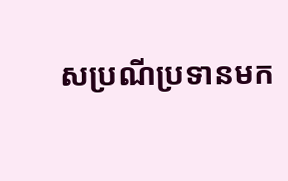សប្រណីប្រទានមក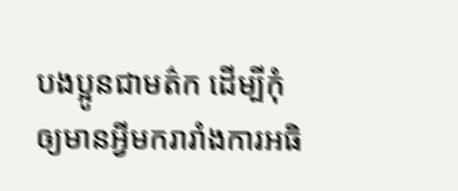បងប្អូនជាមត៌ក ដើម្បីកុំឲ្យមានអ្វីមករារាំងការអធិ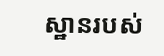ស្ឋានរបស់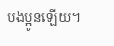បងប្អូនឡើយ។